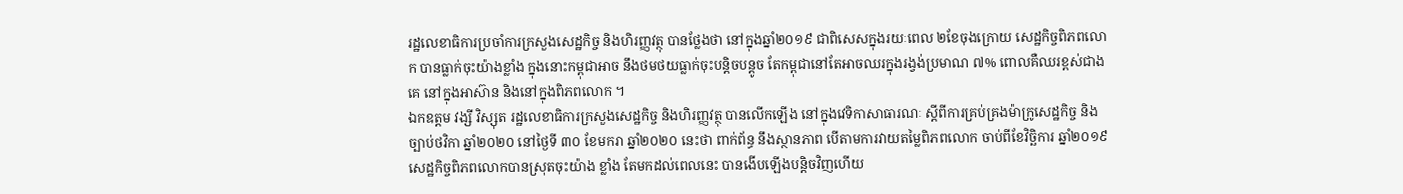រដ្ឋលេខាធិការប្រចាំការក្រសួងសេដ្ឋកិច្ច និងហិរញ្ញវត្ថុ បានថ្លែងថា នៅក្នុងឆ្នាំ២០១៩ ជាពិសេសក្នុងរយៈពេល ២ខែចុងក្រោយ សេដ្ឋកិច្ចពិភពលោក បានធ្លាក់ចុះយ៉ាងខ្លាំង ក្នុងនោះកម្ពុជាអាច នឹងថមថយធ្លាក់ចុះបន្តិចបន្តូច តែកម្ពុជានៅតែអាចឈរក្នុងរង្វង់ប្រមាណ ៧% ពោលគឺឈរខ្ពស់ជាងគេ នៅក្នុងអាស៊ាន និងនៅក្នុងពិភពលោក ។
ឯកឧត្តម វង្សី វិស្សុត រដ្ឋលេខាធិការក្រសួងសេដ្ឋកិច្ច និងហិរញ្ញវត្ថុ បានលើកឡើង នៅក្នុងវេទិកាសាធារណៈ ស្តីពីការគ្រប់គ្រងម៉ាក្រូសេដ្ឋកិច្ច និងច្បាប់ថវិកា ឆ្នាំ២០២០ នៅថ្ងៃទី ៣០ ខែមករា ឆ្នាំ២០២០ នេះថា ពាក់ព័ន្ធ នឹងស្ថានភាព បើតាមការវាយតម្លៃពិភពលោក ចាប់ពីខែវិច្ឆិការ ឆ្នាំ២០១៩
សេដ្ឋកិច្ចពិភពលោកបានស្រុតចុះយ៉ាង ខ្លាំង តែមកដល់ពេលនេះ បានងើបឡើងបន្តិចវិញហើយ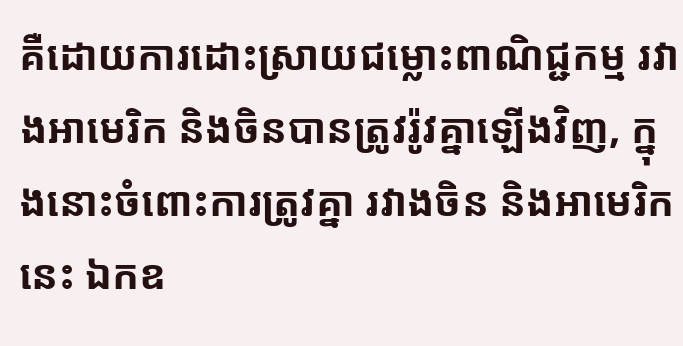គឺដោយការដោះស្រាយជម្លោះពាណិជ្ជកម្ម រវាងអាមេរិក និងចិនបានត្រូវរ៉ូវគ្នាឡើងវិញ, ក្នុងនោះចំពោះការត្រូវគ្នា រវាងចិន និងអាមេរិកនេះ ឯកឧ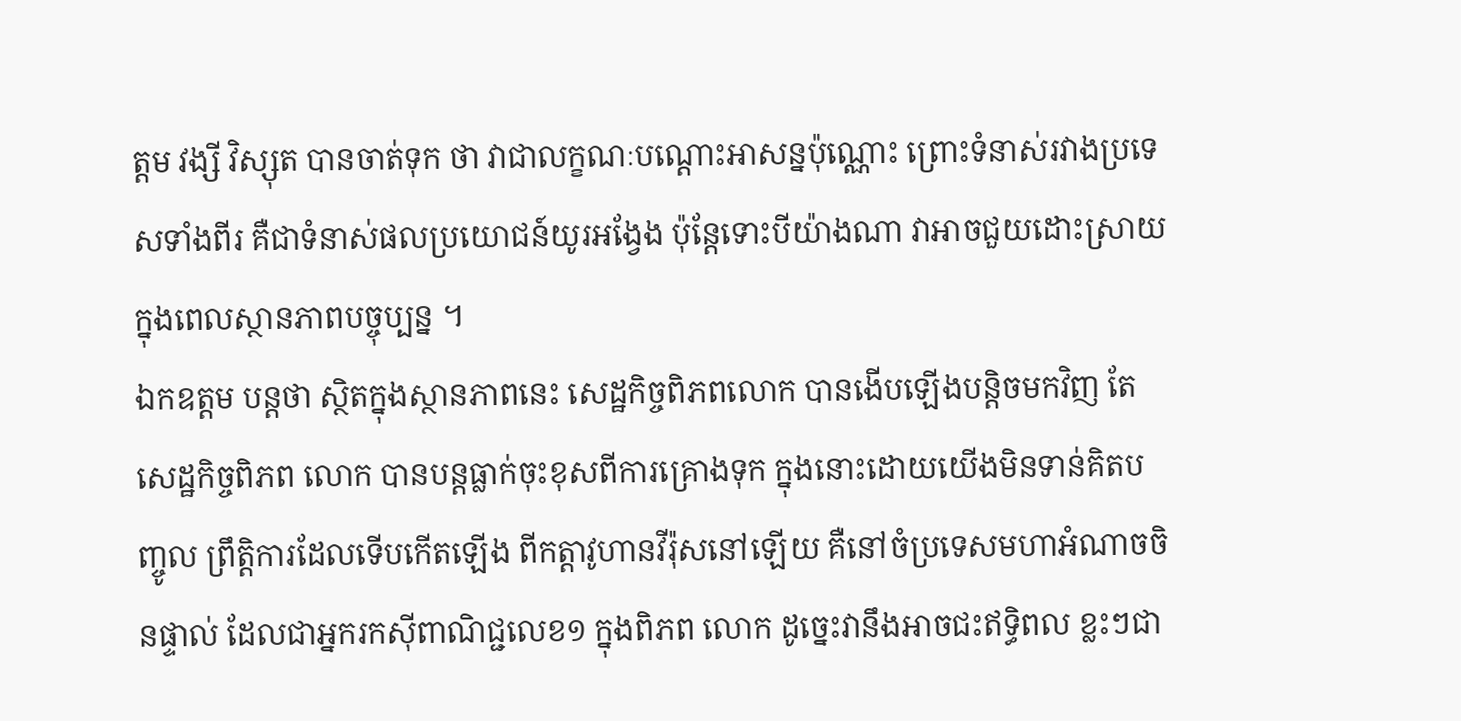ត្តម វង្សី វិស្សុត បានចាត់ទុក ថា វាជាលក្ខណៈបណ្តោះអាសន្នប៉ុណ្ណោះ ព្រោះទំនាស់រវាងប្រទេសទាំងពីរ គឺជាទំនាស់ផលប្រយោជន៍យូរអង្វែង ប៉ុន្តែទោះបីយ៉ាងណា វាអាចជួយដោះស្រាយក្នុងពេលស្ថានភាពបច្ចុប្បន្ន ។
ឯកឧត្តម បន្តថា ស្ថិតក្នុងស្ថានភាពនេះ សេដ្ឋកិច្ចពិភពលោក បានងើបឡើងបន្តិចមកវិញ តែសេដ្ឋកិច្ចពិភព លោក បានបន្តធ្លាក់ចុះខុសពីការគ្រោងទុក ក្នុងនោះដោយយើងមិនទាន់គិតបញ្ចូល ព្រឹត្តិការដែលទើបកើតឡើង ពីកត្តាវូហានវីរ៉ុសនៅឡើយ គឺនៅចំប្រទេសមហាអំណាចចិនផ្ទាល់ ដែលជាអ្នករកស៊ីពាណិជ្ជលេខ១ ក្នុងពិភព លោក ដូច្នេះវានឹងអាចជះឥទ្ធិពល ខ្លះៗជា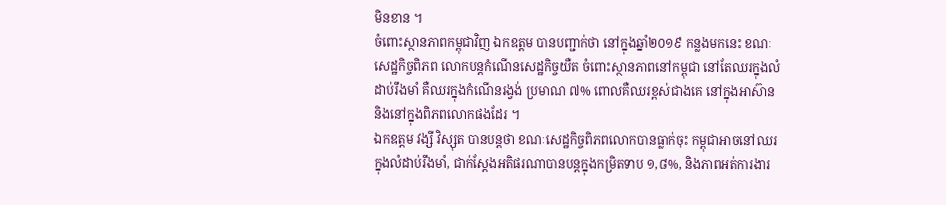មិនខាន ។
ចំពោះស្ថានភាពកម្ពុជាវិញ ឯកឧត្តម បានបញ្ជាក់ថា នៅក្នុងឆ្នាំ២០១៩ កន្លងមកនេះ ខណៈសេដ្ឋកិច្ចពិភព លោកបន្តកំណើនសេដ្ឋកិច្ចយឺត ចំពោះស្ថានភាពនៅកម្ពុជា នៅតែឈរក្នុងលំដាប់រឹងមាំ គឺឈរក្នុងកំណើនរង្វង់ ប្រមាណ ៧% ពោលគឺឈរខ្ពស់ជាងគេ នៅក្នុងអាស៊ាន និងនៅក្នុងពិភពលោកផងដែរ ។
ឯកឧត្តម វង្សី វិស្សុត បានបន្តថា ខណៈសេដ្ឋកិច្ចពិភពលោកបានធ្លាក់ចុះ កម្ពុជាអាចនៅឈរក្នុងលំដាប់រឹងមាំ, ជាក់ស្តែងអតិផរណាបានបន្តក្នុងកម្រិតទាប ១,៨%, និងភាពអត់ការងារ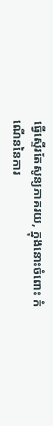ធ្វើស្ទើរតែសូន្យភាគរយ, ក្នុងនោះចំពោះ កំណើននៃការ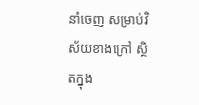នាំចេញ សម្រាប់វិស័យខាងក្រៅ ស្ថិតក្នុង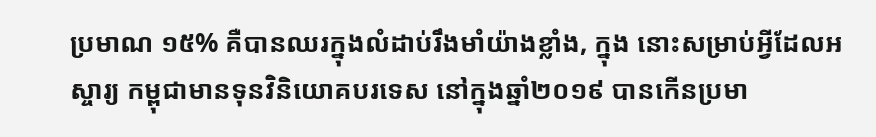ប្រមាណ ១៥% គឺបានឈរក្នុងលំដាប់រឹងមាំយ៉ាងខ្លាំង, ក្នុង នោះសម្រាប់អ្វីដែលអស្ចារ្យ កម្ពុជាមានទុនវិនិយោគបរទេស នៅក្នុងឆ្នាំ២០១៩ បានកើនប្រមា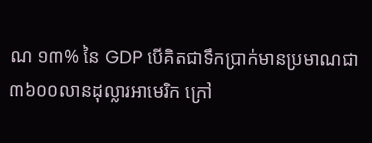ណ ១៣% នៃ GDP បើគិតជាទឹកប្រាក់មានប្រមាណជា ៣៦០០លានដុល្លារអាមេរិក ក្រៅ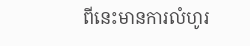ពីនេះមានការលំហូរ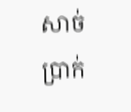សាច់ប្រាក់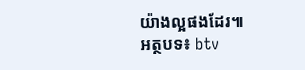យ៉ាងល្អផងដែរ៕
អត្ថបទ៖ btv